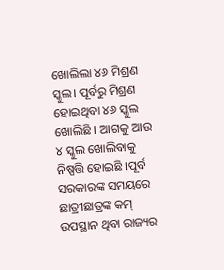ଖୋଲିଲା ୪୬ ମିଶ୍ରଣ ସ୍କୁଲ। ପୂର୍ବରୁ ମିଶ୍ରଣ ହୋଇଥିବା ୪୬ ସ୍କୁଲ ଖୋଲିଛି । ଆଗକୁ ଆଉ ୪ ସ୍କୁଲ ଖୋଲିବାକୁ ନିଷ୍ପତ୍ତି ହୋଇଛି ।ପୂର୍ବ ସରକାରଙ୍କ ସମୟରେ ଛାତ୍ରୀଛାତ୍ରଙ୍କ କମ୍ ଉପସ୍ଥାନ ଥିବା ରାଜ୍ୟର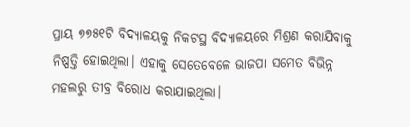ପ୍ରାୟ ୭୭୫୧ଟି ବିଦ୍ୟାଳୟକୁ ନିକଟସ୍ଥ ବିଦ୍ୟାଳୟରେ ମିଶ୍ରଣ କରାଯିବାକୁ ନିଷ୍ପତ୍ତି ହୋଇଥିଲା। ଏହାକୁ ସେତେବେଳେ ଭାଜପା ସମେତ ବିଭିନ୍ନ ମହଲରୁ ତୀବ୍ର ବିରୋଧ କରାଯାଇଥିଲା।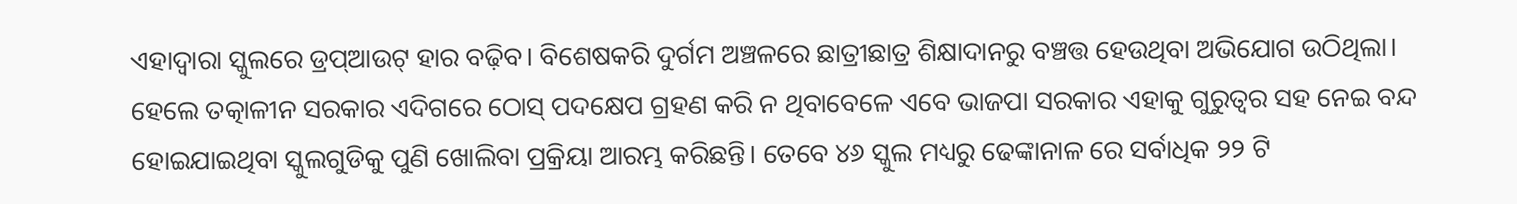ଏହାଦ୍ୱାରା ସ୍କୁଲରେ ଡ୍ରପ୍ଆଉଟ୍ ହାର ବଢ଼ିବ। ବିଶେଷକରି ଦୁର୍ଗମ ଅଞ୍ଚଳରେ ଛାତ୍ରୀଛାତ୍ର ଶିକ୍ଷାଦାନରୁ ବଞ୍ଚତ୍ତ ହେଉଥିବା ଅଭିଯୋଗ ଉଠିଥିଲା। ହେଲେ ତତ୍କାଳୀନ ସରକାର ଏଦିଗରେ ଠୋସ୍ ପଦକ୍ଷେପ ଗ୍ରହଣ କରି ନ ଥିବାବେଳେ ଏବେ ଭାଜପା ସରକାର ଏହାକୁ ଗୁରୁତ୍ୱର ସହ ନେଇ ବନ୍ଦ ହୋଇଯାଇଥିବା ସ୍କୁଲଗୁଡିକୁ ପୁଣି ଖୋଲିବା ପ୍ରକ୍ରିୟା ଆରମ୍ଭ କରିଛନ୍ତି। ତେବେ ୪୬ ସ୍କୁଲ ମଧ୍ୟରୁ ଢେଙ୍କାନାଳ ରେ ସର୍ବାଧିକ ୨୨ ଟି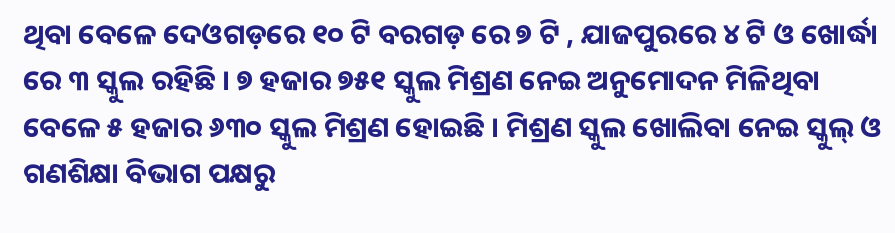ଥିବା ବେଳେ ଦେଓଗଡ଼ରେ ୧୦ ଟି ବରଗଡ଼ ରେ ୭ ଟି , ଯାଜପୁରରେ ୪ ଟି ଓ ଖୋର୍ଦ୍ଧା ରେ ୩ ସ୍କୁଲ ରହିଛି । ୭ ହଜାର ୭୫୧ ସ୍କୁଲ ମିଶ୍ରଣ ନେଇ ଅନୁମୋଦନ ମିଳିଥିବା ବେଳେ ୫ ହଜାର ୬୩୦ ସ୍କୁଲ ମିଶ୍ରଣ ହୋଇଛି । ମିଶ୍ରଣ ସ୍କୁଲ ଖୋଲିବା ନେଇ ସ୍କୁଲ୍ ଓ ଗଣଶିକ୍ଷା ବିଭାଗ ପକ୍ଷରୁ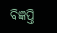ବିଜ୍ଞପ୍ତି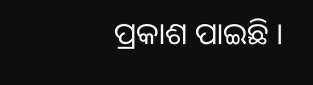ପ୍ରକାଶ ପାଇଛି ।